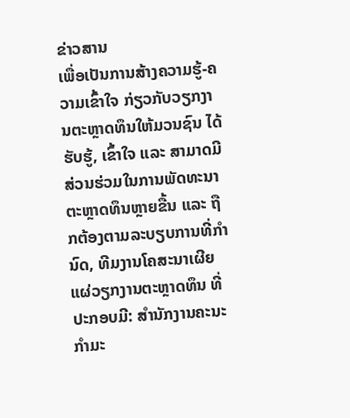ຂ່າວສານ
ເພື່ອເປັນການສ້າງຄວາມຮູ້-ຄວາມເຂົ້າໃຈ ກ່ຽວກັບວຽກງານຕະຫຼາດທຶນໃຫ້ມວນຊົນ ໄດ້ຮັບຮູ້, ເຂົ້າໃຈ ແລະ ສາມາດມີສ່ວນຮ່ວມໃນການພັດທະນາຕະຫຼາດທຶນຫຼາຍຂື້ນ ແລະ ຖືກຕ້ອງຕາມລະບຽບການທີ່ກໍານົດ, ທີມງານໂຄສະນາເຜີຍແຜ່ວຽກງານຕະຫຼາດທຶນ ທີ່ປະກອບມີ: ສຳນັກງານຄະນະກໍາມະ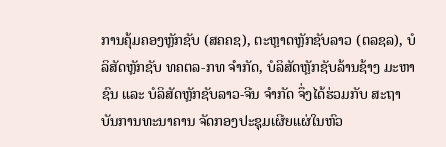ການຄຸ້ມຄອງຫຼັກຊັບ (ສຄຄຊ), ຕະຫຼາດຫຼັກຊັບລາວ (ຕລຊລ), ບໍລິສັດຫຼັກຊັບ ທຄຕລ-ກທ ຈຳກັດ, ບໍລິສັດຫຼັກຊັບລ້ານຊ້າງ ມະຫາຊົນ ແລະ ບໍລິສັດຫຼັກຊັບລາວ-ຈີນ ຈຳກັດ ຈຶ່ງໄດ້ຮ່ວມກັບ ສະຖາບັນການທະນາຄານ ຈັດກອງປະຊຸມເຜີຍແຜ່ໃນຫົວ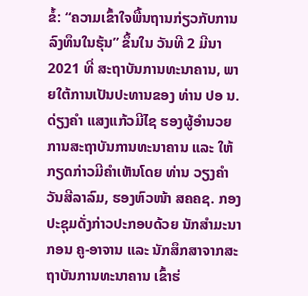ຂໍ້: “ຄວາມເຂົ້າໃຈພື້ນຖານກ່ຽວກັບການລົງທຶນໃນຮຸ້ນ” ຂຶ້ນໃນ ວັນທີ 2 ມີນາ 2021 ທີ່ ສະຖາບັນການທະນາຄານ, ພາຍໃຕ້ການເປັນປະທານຂອງ ທ່ານ ປອ ນ. ດ່ຽງຄຳ ແສງແກ້ວມີໄຊ ຮອງຜູ້ອໍານວຍການສະຖາບັນການທະນາຄານ ແລະ ໃຫ້ກຽດກ່າວມີຄຳເຫັນໂດຍ ທ່ານ ວຽງຄຳ ວັນສີລາລົມ, ຮອງຫົວໜ້າ ສຄຄຊ. ກອງປະຊຸມດັ່ງກ່າວປະກອບດ້ວຍ ນັກສຳມະນາກອນ ຄູ-ອາຈານ ແລະ ນັກສຶກສາຈາກສະຖາບັນການທະນາຄານ ເຂົ້າຮ່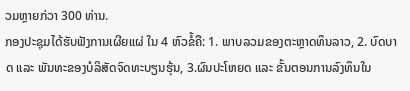ວມຫຼາຍກ່ວາ 300 ທ່ານ.
ກອງປະຊຸມໄດ້ຮັບຟັງການເຜີຍແຜ່ ໃນ 4 ຫົວຂໍ້ຄື: 1. ພາບລວມຂອງຕະຫຼາດທຶນລາວ, 2. ບົດບາດ ແລະ ພັນທະຂອງບໍລິສັດຈົດທະບຽນຮຸ້ນ, 3.ຜົນປະໂຫຍດ ແລະ ຂັ້ນຕອນການລົງທຶນໃນ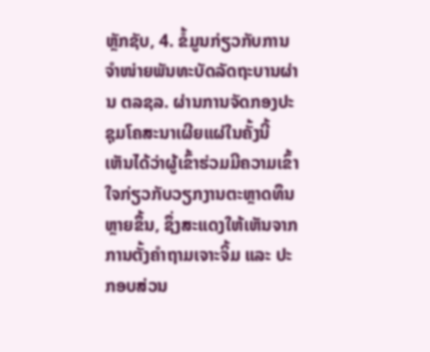ຫຼັກຊັບ, 4. ຂໍ້ມູນກ່ຽວກັບການຈໍາໜ່າຍພັນທະບັດລັດຖະບານຜ່ານ ຕລຊລ. ຜ່ານການຈັດກອງປະຊຸມໂຄສະນາເຜີຍແຜ່ໃນຄັ້ງນີ້ ເຫັນໄດ້ວ່າຜູ້ເຂົ້າຮ່ວມມີຄວາມເຂົ້າໃຈກ່ຽວກັບວຽກງານຕະຫຼາດທຶນຫຼາຍຂຶ້ນ, ຊຶ່ງສະແດງໃຫ້ເຫັນຈາກການຕັ້ງຄຳຖາມເຈາະຈິ້ມ ແລະ ປະກອບສ່ວນ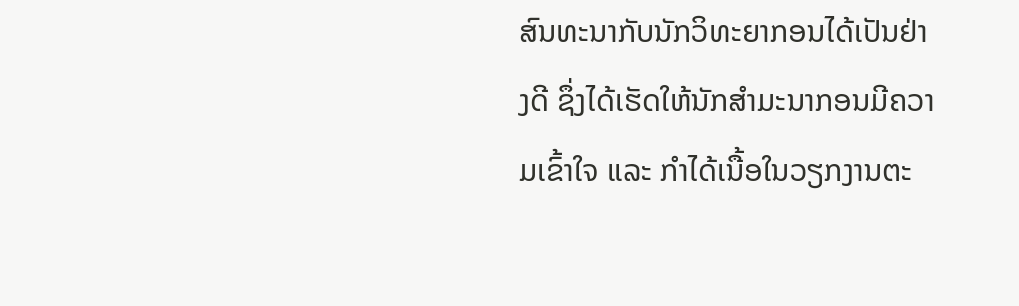ສົນທະນາກັບນັກວິທະຍາກອນໄດ້ເປັນຢ່າງດີ ຊຶ່ງໄດ້ເຮັດໃຫ້ນັກສໍາມະນາກອນມີຄວາມເຂົ້າໃຈ ແລະ ກໍາໄດ້ເນື້ອໃນວຽກງານຕະ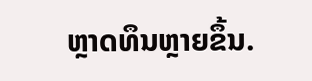ຫຼາດທຶນຫຼາຍຂຶ້ນ.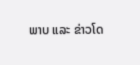ພາບ ແລະ ຂ່າວໂດ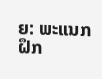ຍ: ພະແນກຝຶກ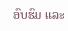ອົບຮົມ ແລະ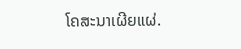ໂຄສະນາເຜີຍແຜ່.